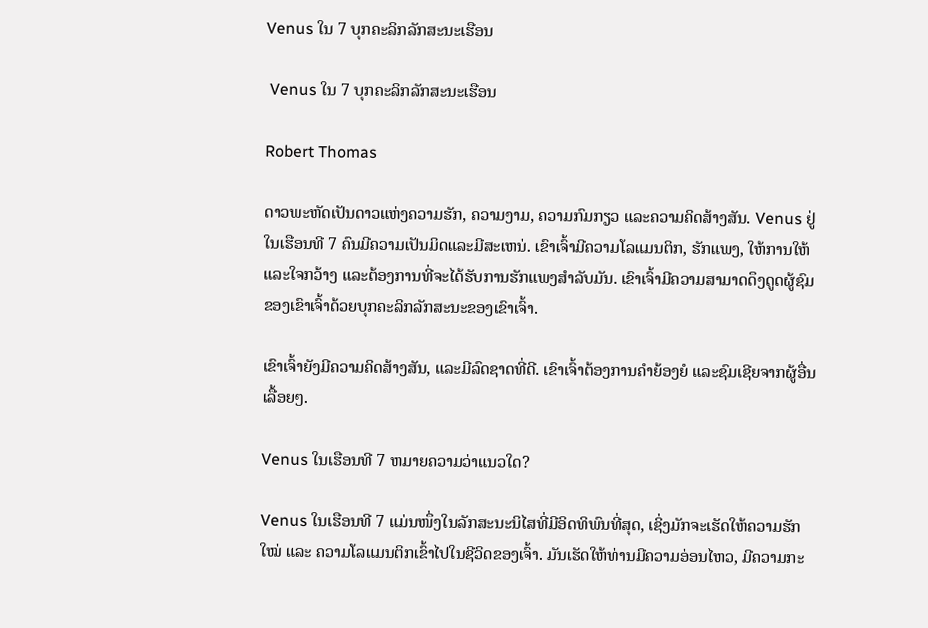Venus ໃນ 7 ບຸກຄະລິກລັກສະນະເຮືອນ

 Venus ໃນ 7 ບຸກຄະລິກລັກສະນະເຮືອນ

Robert Thomas

ດາວພະຫັດເປັນດາວແຫ່ງຄວາມຮັກ, ຄວາມງາມ, ຄວາມກົມກຽວ ແລະຄວາມຄິດສ້າງສັນ. Venus ຢູ່ໃນເຮືອນທີ 7 ຄົນມີຄວາມເປັນມິດແລະມີສະເຫນ່. ເຂົາເຈົ້າມີຄວາມໂລແມນຕິກ, ຮັກແພງ, ໃຫ້ການໃຫ້ ແລະໃຈກວ້າງ ແລະຕ້ອງການທີ່ຈະໄດ້ຮັບການຮັກແພງສໍາລັບມັນ. ເຂົາເຈົ້າມີຄວາມສາມາດດຶງດູດຜູ້ຊົມຂອງເຂົາເຈົ້າດ້ວຍບຸກຄະລິກລັກສະນະຂອງເຂົາເຈົ້າ.

ເຂົາເຈົ້າຍັງມີຄວາມຄິດສ້າງສັນ, ແລະມີລົດຊາດທີ່ດີ. ເຂົາເຈົ້າຕ້ອງການຄຳຍ້ອງຍໍ ແລະຊົມເຊີຍຈາກຜູ້ອື່ນເລື້ອຍໆ.

Venus ໃນເຮືອນທີ 7 ຫມາຍຄວາມວ່າແນວໃດ?

Venus ໃນເຮືອນທີ 7 ແມ່ນໜຶ່ງໃນລັກສະນະນິໄສທີ່ມີອິດທິພົນທີ່ສຸດ, ເຊິ່ງມັກຈະເຮັດໃຫ້ຄວາມຮັກໃໝ່ ແລະ ຄວາມໂລແມນຕິກເຂົ້າໄປໃນຊີວິດຂອງເຈົ້າ. ມັນເຮັດໃຫ້ທ່ານມີຄວາມອ່ອນໄຫວ, ມີຄວາມກະ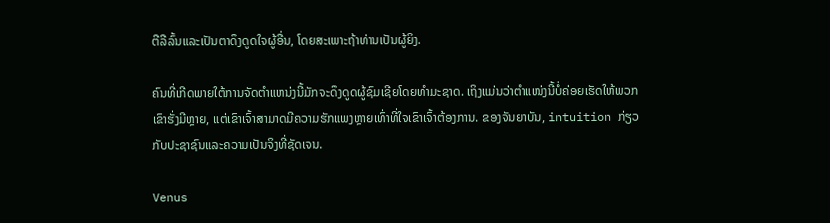ຕືລືລົ້ນແລະເປັນຕາດຶງດູດໃຈຜູ້ອື່ນ, ໂດຍສະເພາະຖ້າທ່ານເປັນຜູ້ຍິງ.

ຄົນທີ່ເກີດພາຍໃຕ້ການຈັດຕໍາແຫນ່ງນີ້ມັກຈະດຶງດູດຜູ້ຊົມເຊີຍໂດຍທໍາມະຊາດ. ເຖິງແມ່ນວ່າຕໍາແໜ່ງນີ້ບໍ່ຄ່ອຍເຮັດໃຫ້ພວກເຂົາຮັ່ງມີຫຼາຍ, ແຕ່ເຂົາເຈົ້າສາມາດມີຄວາມຮັກແພງຫຼາຍເທົ່າທີ່ໃຈເຂົາເຈົ້າຕ້ອງການ. ຂອງຈັນຍາບັນ, intuition ກ່ຽວກັບປະຊາຊົນແລະຄວາມເປັນຈິງທີ່ຊັດເຈນ.

Venus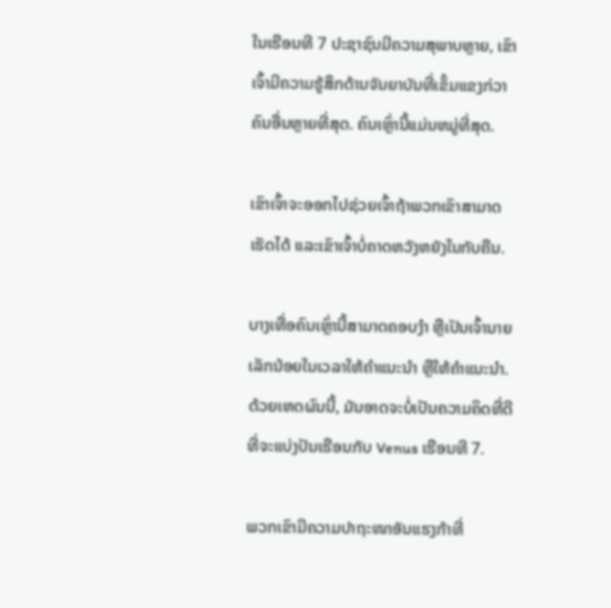ໃນເຮືອນທີ 7 ປະຊາຊົນມີຄວາມສຸພາບຫຼາຍ, ເຂົາເຈົ້າມີຄວາມຮູ້ສຶກດ້ານຈັນຍາບັນທີ່ເຂັ້ມແຂງກ່ວາຄົນອື່ນຫຼາຍທີ່ສຸດ. ຄົນເຫຼົ່ານີ້ແມ່ນຫມູ່ທີ່ສຸດ.

ເຂົາເຈົ້າຈະອອກໄປຊ່ວຍເຈົ້າຖ້າພວກເຂົາສາມາດເຮັດໄດ້ ແລະເຂົາເຈົ້າບໍ່ຄາດຫວັງຫຍັງໃນກັບຄືນ.

ບາງເທື່ອຄົນເຫຼົ່ານີ້ສາມາດຄອບງຳ ຫຼືເປັນເຈົ້ານາຍເລັກນ້ອຍໃນເວລາໃຫ້ຄຳແນະນຳ ຫຼືໃຫ້ຄຳແນະນຳ. ດ້ວຍເຫດຜົນນີ້, ມັນອາດຈະບໍ່ເປັນຄວາມຄິດທີ່ດີທີ່ຈະແບ່ງປັນເຮືອນກັບ Venus ເຮືອນທີ 7.

ພວກເຂົາມີຄວາມປາຖະໜາອັນແຮງກ້າທີ່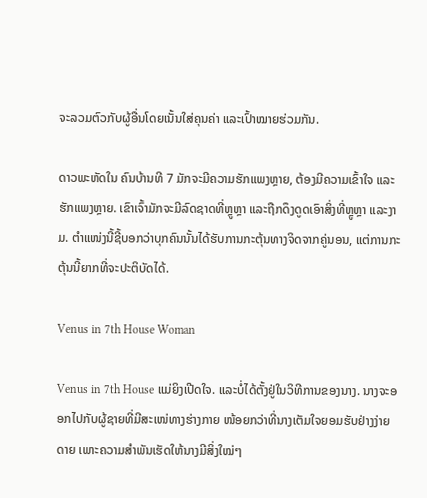ຈະລວມຕົວກັບຜູ້ອື່ນໂດຍເນັ້ນໃສ່ຄຸນຄ່າ ແລະເປົ້າໝາຍຮ່ວມກັນ.

ດາວພະຫັດໃນ ຄົນບ້ານທີ 7 ມັກຈະມີຄວາມຮັກແພງຫຼາຍ, ຕ້ອງມີຄວາມເຂົ້າໃຈ ແລະຮັກແພງຫຼາຍ. ເຂົາເຈົ້າມັກຈະມີລົດຊາດທີ່ຫຼູຫຼາ ແລະຖືກດຶງດູດເອົາສິ່ງທີ່ຫຼູຫຼາ ແລະງາມ. ຕຳແໜ່ງນີ້ຊີ້ບອກວ່າບຸກຄົນນັ້ນໄດ້ຮັບການກະຕຸ້ນທາງຈິດຈາກຄູ່ນອນ, ແຕ່ການກະຕຸ້ນນີ້ຍາກທີ່ຈະປະຕິບັດໄດ້.

Venus in 7th House Woman

Venus in 7th House ແມ່ຍິງເປີດໃຈ. ແລະບໍ່ໄດ້ຕັ້ງຢູ່ໃນວິທີການຂອງນາງ. ນາງຈະອອກໄປກັບຜູ້ຊາຍທີ່ມີສະເໜ່ທາງຮ່າງກາຍ ໜ້ອຍກວ່າທີ່ນາງເຕັມໃຈຍອມຮັບຢ່າງງ່າຍດາຍ ເພາະຄວາມສຳພັນເຮັດໃຫ້ນາງມີສິ່ງໃໝ່ໆ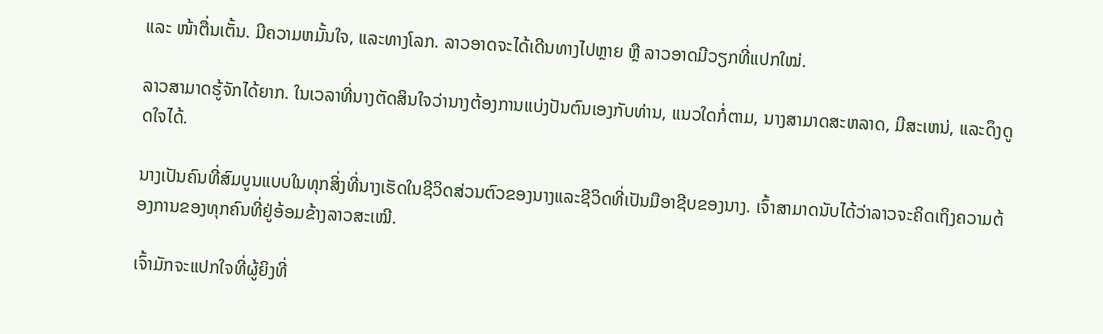ແລະ ໜ້າຕື່ນເຕັ້ນ. ມີຄວາມຫມັ້ນໃຈ, ແລະທາງໂລກ. ລາວອາດຈະໄດ້ເດີນທາງໄປຫຼາຍ ຫຼື ລາວອາດມີວຽກທີ່ແປກໃໝ່.

ລາວສາມາດຮູ້ຈັກໄດ້ຍາກ. ໃນເວລາທີ່ນາງຕັດສິນໃຈວ່ານາງຕ້ອງການແບ່ງປັນຕົນເອງກັບທ່ານ, ແນວໃດກໍ່ຕາມ, ນາງສາມາດສະຫລາດ, ມີສະເຫນ່, ແລະດຶງດູດໃຈໄດ້.

ນາງເປັນຄົນທີ່ສົມບູນແບບໃນທຸກສິ່ງທີ່ນາງເຮັດໃນຊີວິດສ່ວນຕົວຂອງນາງແລະຊີວິດທີ່ເປັນມືອາຊີບຂອງນາງ. ເຈົ້າສາມາດນັບໄດ້ວ່າລາວຈະຄິດເຖິງຄວາມຕ້ອງການຂອງທຸກຄົນທີ່ຢູ່ອ້ອມຂ້າງລາວສະເໝີ.

ເຈົ້າມັກຈະແປກໃຈທີ່ຜູ້ຍິງທີ່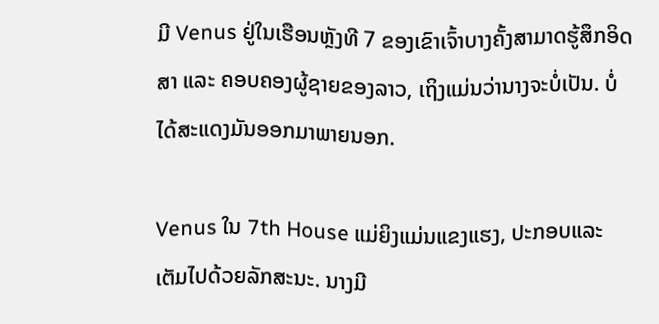ມີ Venus ຢູ່ໃນເຮືອນຫຼັງທີ 7 ຂອງເຂົາເຈົ້າບາງຄັ້ງສາມາດຮູ້ສຶກອິດສາ ແລະ ຄອບຄອງຜູ້ຊາຍຂອງລາວ, ເຖິງແມ່ນວ່ານາງຈະບໍ່ເປັນ. ບໍ່ໄດ້ສະແດງມັນອອກມາພາຍນອກ.

Venus ໃນ 7th House ແມ່ຍິງແມ່ນແຂງແຮງ, ປະກອບແລະເຕັມໄປດ້ວຍລັກສະນະ. ນາງມີ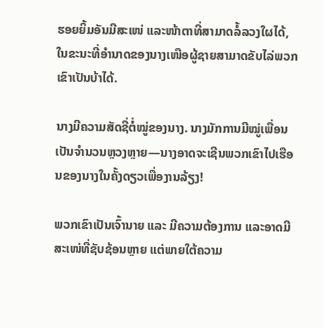ຮອຍຍິ້ມອັນມີສະເໜ່ ແລະໜ້າຕາທີ່ສາມາດລໍ້ລວງໃຜໄດ້, ໃນຂະນະທີ່ອຳນາດຂອງນາງເໜືອຜູ້ຊາຍສາມາດຂັບໄລ່ພວກເຂົາເປັນບ້າໄດ້.

ນາງມີຄວາມສັດຊື່ຕໍ່ໝູ່ຂອງນາງ. ນາງມັກການມີໝູ່ເພື່ອນເປັນຈຳນວນຫຼວງຫຼາຍ—ນາງອາດຈະເຊີນພວກເຂົາໄປເຮືອນຂອງນາງໃນຄັ້ງດຽວເພື່ອງານລ້ຽງ!

ພວກເຂົາເປັນເຈົ້ານາຍ ແລະ ມີຄວາມຕ້ອງການ ແລະອາດມີສະເໜ່ທີ່ຊັບຊ້ອນຫຼາຍ ແຕ່ພາຍໃຕ້ຄວາມ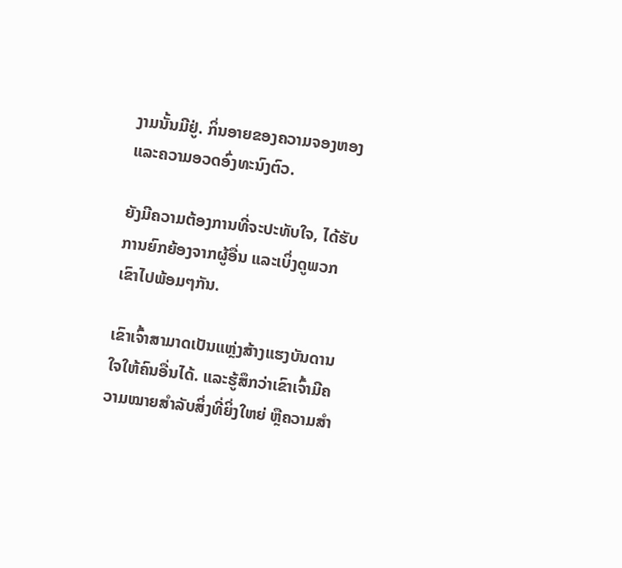ງາມນັ້ນມີຢູ່. ກິ່ນອາຍຂອງຄວາມຈອງຫອງ ແລະຄວາມອວດອົ່ງທະນົງຕົວ.

ຍັງມີຄວາມຕ້ອງການທີ່ຈະປະທັບໃຈ, ໄດ້ຮັບການຍົກຍ້ອງຈາກຜູ້ອື່ນ ແລະເບິ່ງດູພວກເຂົາໄປພ້ອມໆກັນ.

ເຂົາເຈົ້າສາມາດເປັນແຫຼ່ງສ້າງແຮງບັນດານໃຈໃຫ້ຄົນອື່ນໄດ້. ແລະຮູ້ສຶກວ່າເຂົາເຈົ້າມີຄວາມໝາຍສໍາລັບສິ່ງທີ່ຍິ່ງໃຫຍ່ ຫຼືຄວາມສຳ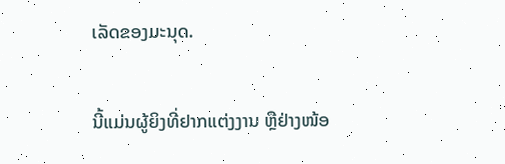ເລັດຂອງມະນຸດ.

ນີ້ແມ່ນຜູ້ຍິງທີ່ຢາກແຕ່ງງານ ຫຼືຢ່າງໜ້ອ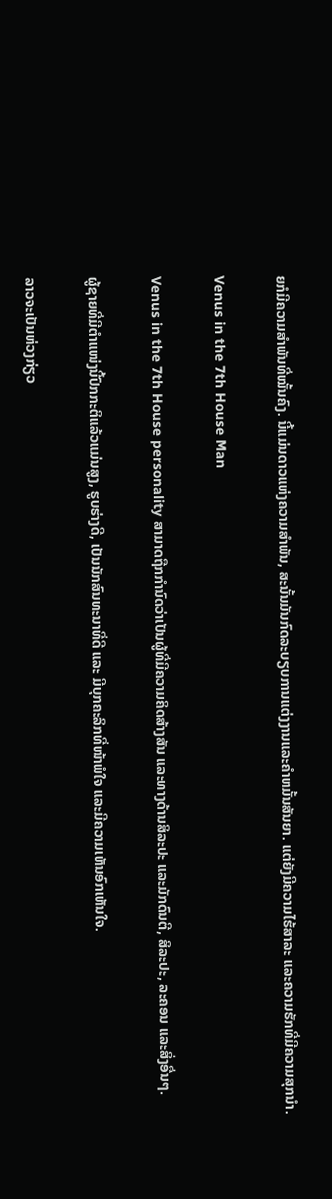ຍກໍມີຄວາມສຳພັນທີ່ໝັ້ນຄົງ. ນີ້ແມ່ນດາວແຫ່ງຄວາມສໍາພັນ, ສະນັ້ນມັນກົດລະບຽບການແຕ່ງງານແລະຄໍາຫມັ້ນສັນຍາ. ແຕ່ຍັງມີຄວາມໄຮ້ສາລະ ແລະຄວາມຮັກທີ່ມີຄວາມສຸກນຳ.

Venus in the 7th House Man

Venus in the 7th House personality ສາມາດຖືກກໍານົດວ່າເປັນຜູ້ທີ່ມີຄວາມຄິດສ້າງສັນ ແລະທາງດ້ານສິລະປະ ແລະມັກດົນຕີ, ສິລະປະ, ລະຄອນ ແລະສິ່ງອື່ນໆ.

ຜູ້ຊາຍທີ່ມີຕຳແໜ່ງນີ້ປົກກະຕິແລ້ວແມ່ນສູງ, ຮູບຮ່າງດີ, ເປັນນັກສົນທະນາທີ່ດີ ແລະ ມີບຸກຄະລິກທີ່ໜ້າພໍໃຈ ແລະມີຄວາມເຫັນອົກເຫັນໃຈ.

ລາວຈະເປັນຫ່ວງກ່ຽວ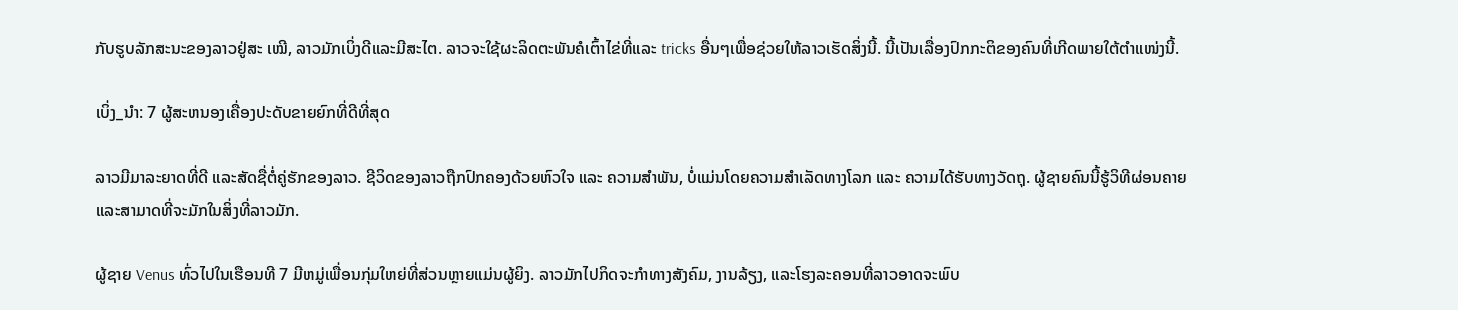ກັບຮູບລັກສະນະຂອງລາວຢູ່ສະ ເໝີ, ລາວມັກເບິ່ງດີແລະມີສະໄຕ. ລາວຈະໃຊ້ຜະລິດຕະພັນຄໍເຕົ້າໄຂ່ທີ່ແລະ tricks ອື່ນໆເພື່ອຊ່ວຍໃຫ້ລາວເຮັດສິ່ງນີ້. ນີ້ເປັນເລື່ອງປົກກະຕິຂອງຄົນທີ່ເກີດພາຍໃຕ້ຕຳແໜ່ງນີ້.

ເບິ່ງ_ນຳ: 7 ຜູ້ສະຫນອງເຄື່ອງປະດັບຂາຍຍົກທີ່ດີທີ່ສຸດ

ລາວມີມາລະຍາດທີ່ດີ ແລະສັດຊື່ຕໍ່ຄູ່ຮັກຂອງລາວ. ຊີວິດຂອງລາວຖືກປົກຄອງດ້ວຍຫົວໃຈ ແລະ ຄວາມສຳພັນ, ບໍ່ແມ່ນໂດຍຄວາມສຳເລັດທາງໂລກ ແລະ ຄວາມໄດ້ຮັບທາງວັດຖຸ. ຜູ້ຊາຍຄົນນີ້ຮູ້ວິທີຜ່ອນຄາຍ ແລະສາມາດທີ່ຈະມັກໃນສິ່ງທີ່ລາວມັກ.

ຜູ້ຊາຍ Venus ທົ່ວໄປໃນເຮືອນທີ 7 ມີຫມູ່ເພື່ອນກຸ່ມໃຫຍ່ທີ່ສ່ວນຫຼາຍແມ່ນຜູ້ຍິງ. ລາວມັກໄປກິດຈະກໍາທາງສັງຄົມ, ງານລ້ຽງ, ແລະໂຮງລະຄອນທີ່ລາວອາດຈະພົບ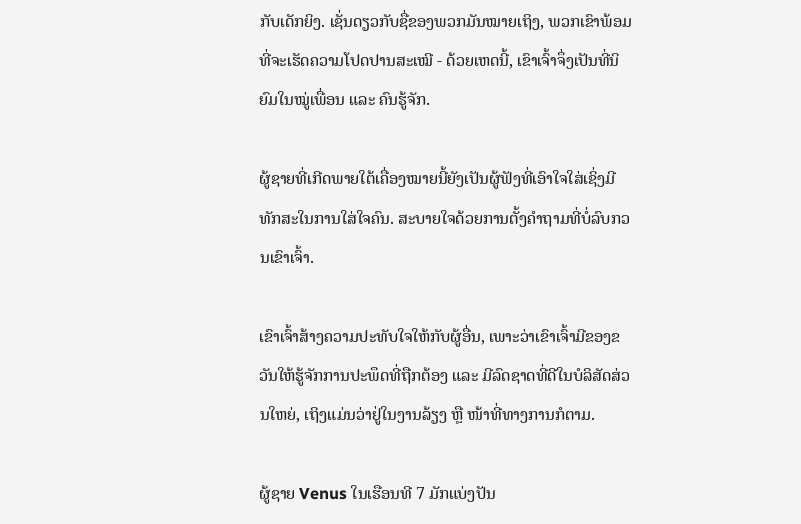ກັບເດັກຍິງ. ເຊັ່ນດຽວກັບຊື່ຂອງພວກມັນໝາຍເຖິງ, ພວກເຂົາພ້ອມທີ່ຈະເຮັດຄວາມໂປດປານສະເໝີ - ດ້ວຍເຫດນີ້, ເຂົາເຈົ້າຈຶ່ງເປັນທີ່ນິຍົມໃນໝູ່ເພື່ອນ ແລະ ຄົນຮູ້ຈັກ.

ຜູ້ຊາຍທີ່ເກີດພາຍໃຕ້ເຄື່ອງໝາຍນີ້ຍັງເປັນຜູ້ຟັງທີ່ເອົາໃຈໃສ່ເຊິ່ງມີທັກສະໃນການໃສ່ໃຈຄົນ. ສະບາຍໃຈດ້ວຍການຕັ້ງຄຳຖາມທີ່ບໍ່ລົບກວນເຂົາເຈົ້າ.

ເຂົາເຈົ້າສ້າງຄວາມປະທັບໃຈໃຫ້ກັບຜູ້ອື່ນ, ເພາະວ່າເຂົາເຈົ້າມີຂອງຂວັນໃຫ້ຮູ້ຈັກການປະພຶດທີ່ຖືກຕ້ອງ ແລະ ມີລົດຊາດທີ່ດີໃນບໍລິສັດສ່ວນໃຫຍ່, ເຖິງແມ່ນວ່າຢູ່ໃນງານລ້ຽງ ຫຼື ໜ້າທີ່ທາງການກໍຕາມ.

ຜູ້ຊາຍ Venus ໃນເຮືອນທີ 7 ມັກແບ່ງປັນ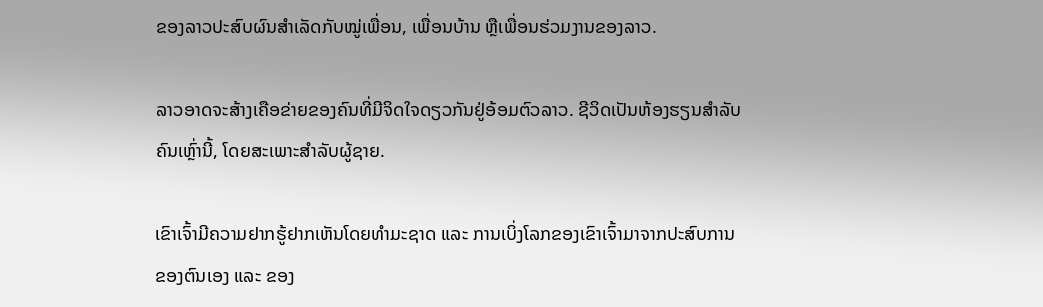ຂອງລາວປະສົບຜົນສຳເລັດກັບໝູ່ເພື່ອນ, ເພື່ອນບ້ານ ຫຼືເພື່ອນຮ່ວມງານຂອງລາວ.

ລາວອາດຈະສ້າງເຄືອຂ່າຍຂອງຄົນທີ່ມີຈິດໃຈດຽວກັນຢູ່ອ້ອມຕົວລາວ. ຊີວິດເປັນຫ້ອງຮຽນສຳລັບຄົນເຫຼົ່ານີ້, ໂດຍສະເພາະສຳລັບຜູ້ຊາຍ.

ເຂົາເຈົ້າມີຄວາມຢາກຮູ້ຢາກເຫັນໂດຍທຳມະຊາດ ແລະ ການເບິ່ງໂລກຂອງເຂົາເຈົ້າມາຈາກປະສົບການຂອງຕົນເອງ ແລະ ຂອງ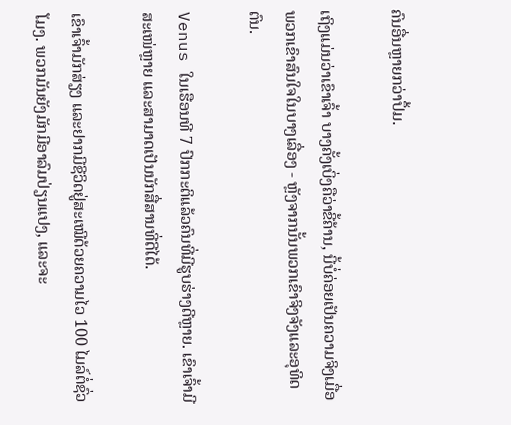ຄົນອື່ນຫຼາຍກວ່າປຶ້ມ.

ເຖິງແມ່ນວ່າເຂົາເຈົ້າ ບາງຄັ້ງເບິ່ງຄືວ່າຂີ້ຄ້ານ, ນີ້ບໍ່ຄ່ອຍເປັນຄວາມຈິງເມື່ອພວກເຂົາສົນໃຈໃນບາງເລື່ອງ - ຫຼັງຈາກນັ້ນພວກເຂົາຈິງຈັງແລະອຸທິດຕົນ.

Venus ໃນເຮືອນທີ 7 ປົກກະຕິແລ້ວຄົນທີ່ມີຮູບຮ່າງດີຫຼາຍ. ເຂົາເຈົ້າມີສະເໜ່ຫຼາຍ ແລະສາມາດເປັນນັກສື່ສານທີ່ດີໄດ້.

ເຂົາເຈົ້າມັກສ່ຽງ ແລະຢາກມີຊີວິດຢູ່ສະເໝີດ້ວຍຄວາມໄວ 100 ໄມລ໌ຕໍ່ຊົ່ວໂມງ. ພວກມັນຍັງມັກມີອາລົມປ່ຽນແປງ, ແລະຈະ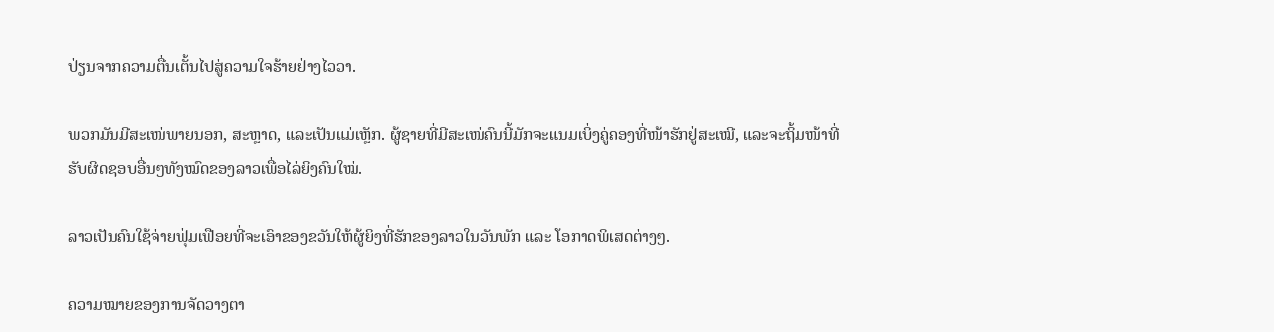ປ່ຽນຈາກຄວາມຕື່ນເຕັ້ນໄປສູ່ຄວາມໃຈຮ້າຍຢ່າງໄວວາ.

ພວກມັນມີສະເໜ່ພາຍນອກ, ສະຫຼາດ, ແລະເປັນແມ່ເຫຼັກ. ຜູ້ຊາຍທີ່ມີສະເໜ່ຄົນນີ້ມັກຈະແນມເບິ່ງຄູ່ຄອງທີ່ໜ້າຮັກຢູ່ສະເໝີ, ແລະຈະຖິ້ມໜ້າທີ່ຮັບຜິດຊອບອື່ນໆທັງໝົດຂອງລາວເພື່ອໄລ່ຍິງຄົນໃໝ່.

ລາວເປັນຄົນໃຊ້ຈ່າຍຟຸ່ມເຟືອຍທີ່ຈະເອົາຂອງຂວັນໃຫ້ຜູ້ຍິງທີ່ຮັກຂອງລາວໃນວັນພັກ ແລະ ໂອກາດພິເສດຕ່າງໆ.

ຄວາມໝາຍຂອງການຈັດວາງຕາ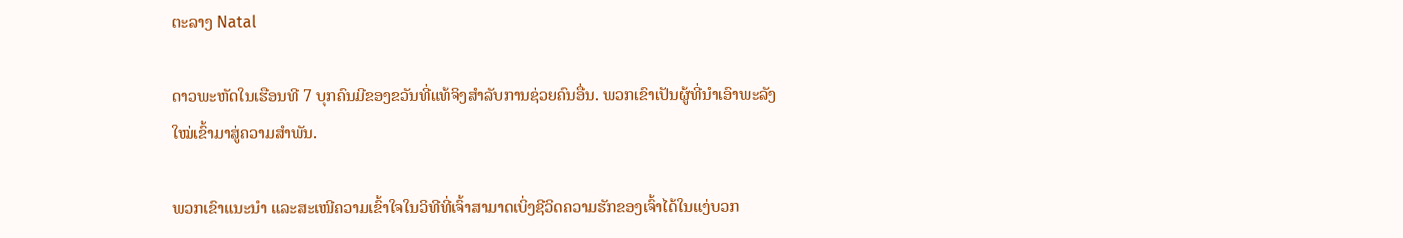ຕະລາງ Natal

ດາວພະຫັດໃນເຮືອນທີ 7 ບຸກຄົນມີຂອງຂວັນທີ່ແທ້ຈິງສໍາລັບການຊ່ວຍຄົນອື່ນ. ພວກເຂົາເປັນຜູ້ທີ່ນຳເອົາພະລັງໃໝ່ເຂົ້າມາສູ່ຄວາມສຳພັນ.

ພວກເຂົາແນະນຳ ແລະສະເໜີຄວາມເຂົ້າໃຈໃນວິທີທີ່ເຈົ້າສາມາດເບິ່ງຊີວິດຄວາມຮັກຂອງເຈົ້າໄດ້ໃນແງ່ບວກ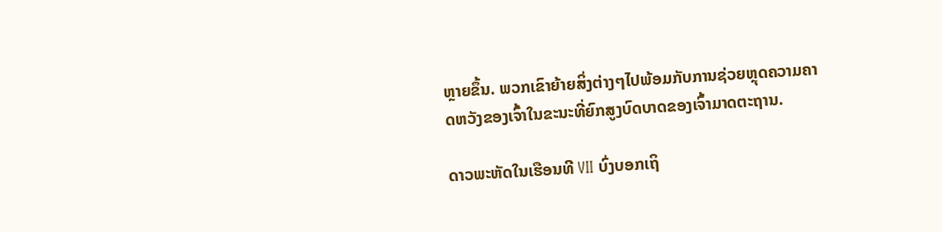ຫຼາຍຂຶ້ນ. ພວກເຂົາຍ້າຍສິ່ງຕ່າງໆໄປພ້ອມກັບການຊ່ວຍຫຼຸດຄວາມຄາດຫວັງຂອງເຈົ້າໃນຂະນະທີ່ຍົກສູງບົດບາດຂອງເຈົ້າມາດຕະຖານ.

ດາວພະຫັດໃນເຮືອນທີ VII ບົ່ງບອກເຖິ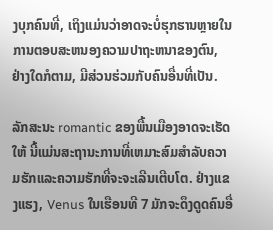ງບຸກຄົນທີ່, ເຖິງແມ່ນວ່າອາດຈະບໍ່ຮຸກຮານຫຼາຍໃນການຕອບສະຫນອງຄວາມປາຖະຫນາຂອງຕົນ, ຢ່າງໃດກໍຕາມ, ມີສ່ວນຮ່ວມກັບຄົນອື່ນທີ່ເປັນ.

ລັກສະນະ romantic ຂອງພື້ນເມືອງອາດຈະເຮັດໃຫ້ ນີ້ແມ່ນສະຖານະການທີ່ເຫມາະສົມສໍາລັບຄວາມຮັກແລະຄວາມຮັກທີ່ຈະຈະເລີນເຕີບໂຕ. ຢ່າງແຂງແຮງ, Venus ໃນເຮືອນທີ 7 ມັກຈະດຶງດູດຄົນອື່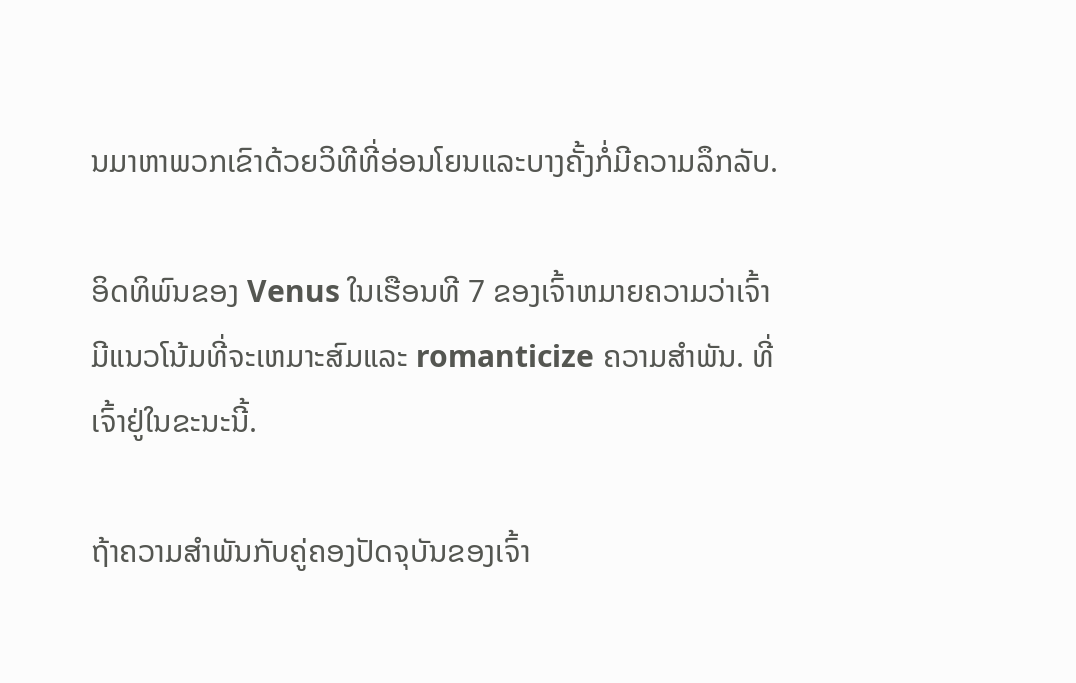ນມາຫາພວກເຂົາດ້ວຍວິທີທີ່ອ່ອນໂຍນແລະບາງຄັ້ງກໍ່ມີຄວາມລຶກລັບ.

ອິດທິພົນຂອງ Venus ໃນເຮືອນທີ 7 ຂອງເຈົ້າຫມາຍຄວາມວ່າເຈົ້າມີແນວໂນ້ມທີ່ຈະເຫມາະສົມແລະ romanticize ຄວາມສໍາພັນ. ທີ່ເຈົ້າຢູ່ໃນຂະນະນີ້.

ຖ້າຄວາມສຳພັນກັບຄູ່ຄອງປັດຈຸບັນຂອງເຈົ້າ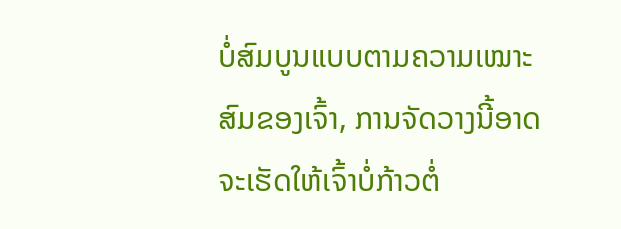ບໍ່ສົມບູນແບບຕາມຄວາມເໝາະສົມຂອງເຈົ້າ, ການຈັດວາງນີ້ອາດຈະເຮັດໃຫ້ເຈົ້າບໍ່ກ້າວຕໍ່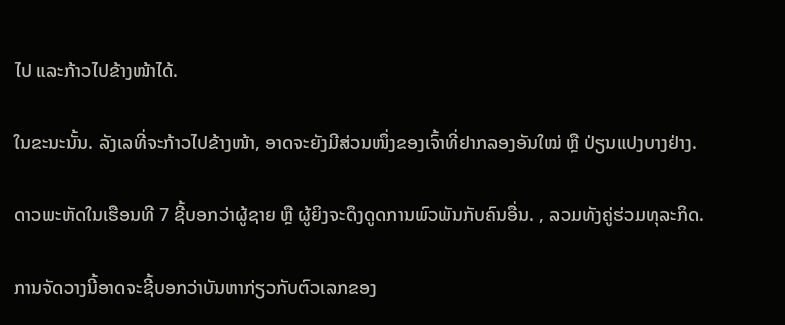ໄປ ແລະກ້າວໄປຂ້າງໜ້າໄດ້.

ໃນຂະນະນັ້ນ. ລັງເລທີ່ຈະກ້າວໄປຂ້າງໜ້າ, ອາດຈະຍັງມີສ່ວນໜຶ່ງຂອງເຈົ້າທີ່ຢາກລອງອັນໃໝ່ ຫຼື ປ່ຽນແປງບາງຢ່າງ.

ດາວພະຫັດໃນເຮືອນທີ 7 ຊີ້ບອກວ່າຜູ້ຊາຍ ຫຼື ຜູ້ຍິງຈະດຶງດູດການພົວພັນກັບຄົນອື່ນ. , ລວມທັງຄູ່ຮ່ວມທຸລະກິດ.

ການຈັດວາງນີ້ອາດຈະຊີ້ບອກວ່າບັນຫາກ່ຽວກັບຕົວເລກຂອງ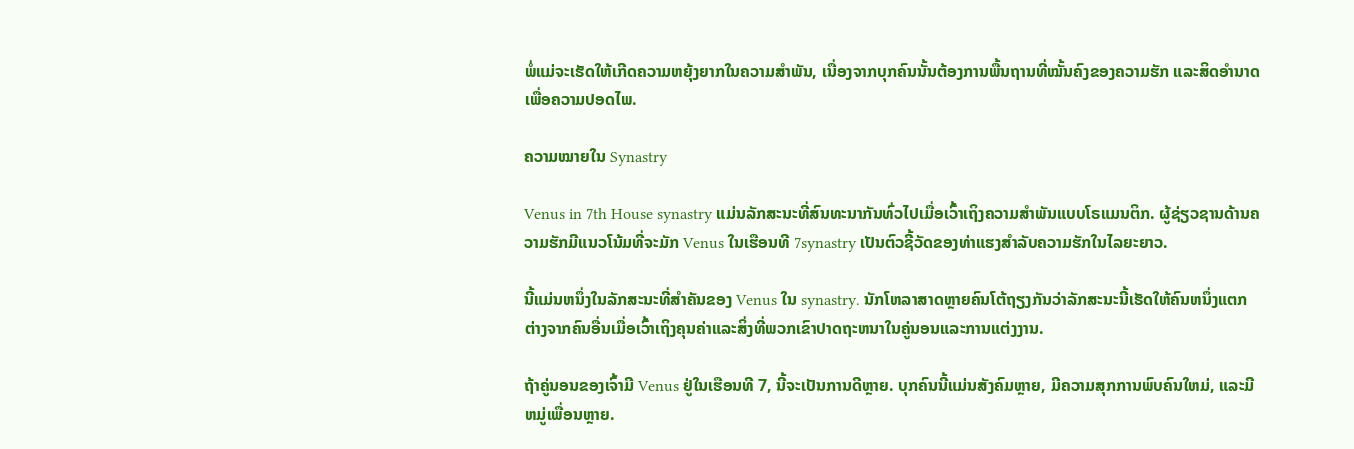ພໍ່ແມ່ຈະເຮັດໃຫ້ເກີດຄວາມຫຍຸ້ງຍາກໃນຄວາມສຳພັນ, ເນື່ອງຈາກບຸກຄົນນັ້ນຕ້ອງການພື້ນຖານທີ່ໝັ້ນຄົງຂອງຄວາມຮັກ ແລະສິດອຳນາດເພື່ອຄວາມປອດໄພ.

ຄວາມໝາຍໃນ Synastry

Venus in 7th House synastry ແມ່ນລັກສະນະທີ່ສົນທະນາກັນທົ່ວໄປເມື່ອເວົ້າເຖິງຄວາມສຳພັນແບບໂຣແມນຕິກ. ຜູ້ຊ່ຽວຊານດ້ານຄວາມຮັກມີແນວໂນ້ມທີ່ຈະມັກ Venus ໃນເຮືອນທີ 7synastry ເປັນຕົວຊີ້ວັດຂອງທ່າແຮງສໍາລັບຄວາມຮັກໃນໄລຍະຍາວ.

ນີ້ແມ່ນຫນຶ່ງໃນລັກສະນະທີ່ສໍາຄັນຂອງ Venus ໃນ synastry. ນັກໂຫລາສາດຫຼາຍຄົນໂຕ້ຖຽງກັນວ່າລັກສະນະນີ້ເຮັດໃຫ້ຄົນຫນຶ່ງແຕກຕ່າງຈາກຄົນອື່ນເມື່ອເວົ້າເຖິງຄຸນຄ່າແລະສິ່ງທີ່ພວກເຂົາປາດຖະຫນາໃນຄູ່ນອນແລະການແຕ່ງງານ.

ຖ້າຄູ່ນອນຂອງເຈົ້າມີ Venus ຢູ່ໃນເຮືອນທີ 7, ນີ້ຈະເປັນການດີຫຼາຍ. ບຸກຄົນນີ້ແມ່ນສັງຄົມຫຼາຍ, ມີຄວາມສຸກການພົບຄົນໃຫມ່, ແລະມີຫມູ່ເພື່ອນຫຼາຍ.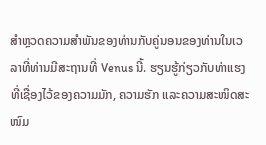ສໍາຫຼວດຄວາມສໍາພັນຂອງທ່ານກັບຄູ່ນອນຂອງທ່ານໃນເວລາທີ່ທ່ານມີສະຖານທີ່ Venus ນີ້. ຮຽນຮູ້ກ່ຽວກັບທ່າແຮງທີ່ເຊື່ອງໄວ້ຂອງຄວາມມັກ, ຄວາມຮັກ ແລະຄວາມສະໜິດສະໜົມ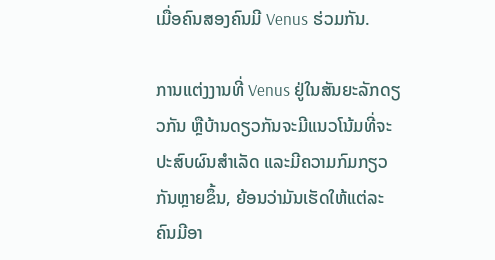ເມື່ອຄົນສອງຄົນມີ Venus ຮ່ວມກັນ.

ການແຕ່ງງານທີ່ Venus ຢູ່ໃນສັນຍະລັກດຽວກັນ ຫຼືບ້ານດຽວກັນຈະມີແນວໂນ້ມທີ່ຈະປະສົບຜົນສໍາເລັດ ແລະມີຄວາມກົມກຽວກັນຫຼາຍຂຶ້ນ, ຍ້ອນວ່າມັນເຮັດໃຫ້ແຕ່ລະຄົນມີອາ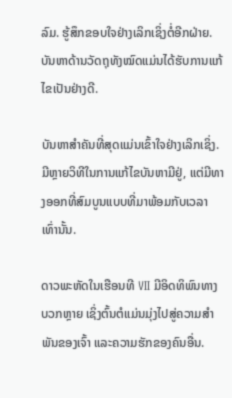ລົມ. ຮູ້ສຶກຂອບໃຈຢ່າງເລິກເຊິ່ງຕໍ່ອີກຝ່າຍ. ບັນຫາດ້ານວັດຖຸທັງໝົດແມ່ນໄດ້ຮັບການແກ້ໄຂເປັນຢ່າງດີ.

ບັນຫາສຳຄັນທີ່ສຸດແມ່ນເຂົ້າໃຈຢ່າງເລິກເຊິ່ງ. ມີຫຼາຍວິທີໃນການແກ້ໄຂບັນຫາມີຢູ່, ແຕ່ມີທາງອອກທີ່ສົມບູນແບບທີ່ມາພ້ອມກັບເວລາເທົ່ານັ້ນ.

ດາວພະຫັດໃນເຮືອນທີ VII ມີອິດທິພົນທາງບວກຫຼາຍ ເຊິ່ງຕົ້ນຕໍແມ່ນມຸ່ງໄປສູ່ຄວາມສຳພັນຂອງເຈົ້າ ແລະຄວາມຮັກຂອງຄົນອື່ນ.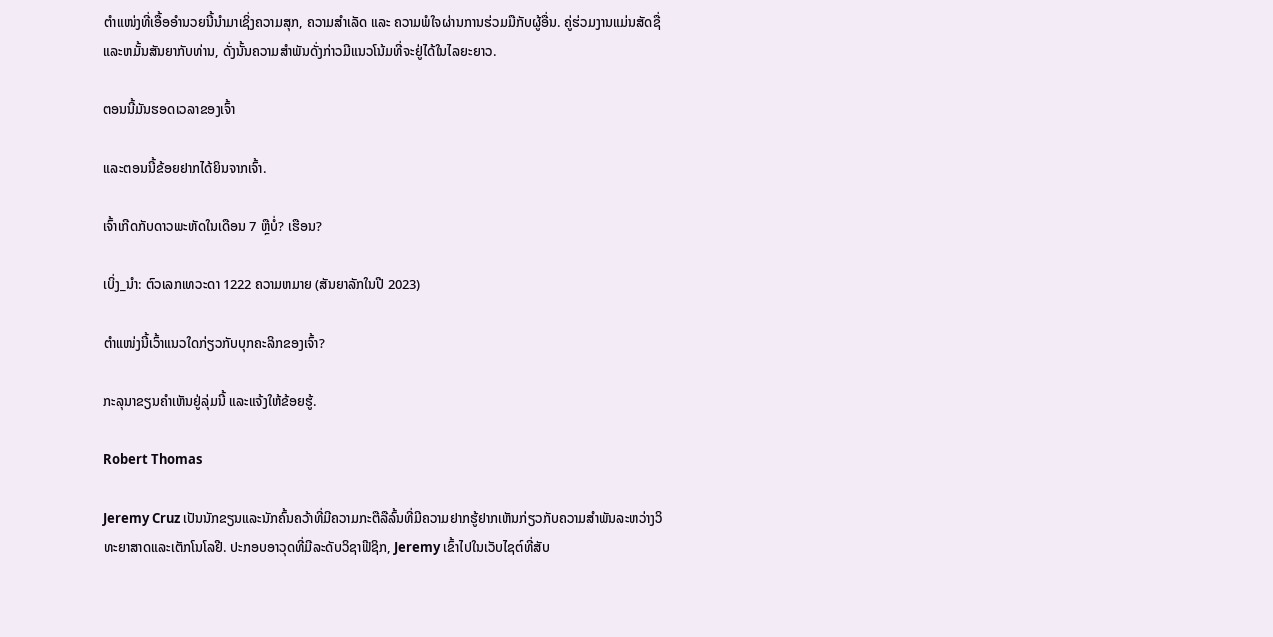ຕຳແໜ່ງທີ່ເອື້ອອຳນວຍນີ້ນຳມາເຊິ່ງຄວາມສຸກ, ຄວາມສຳເລັດ ແລະ ຄວາມພໍໃຈຜ່ານການຮ່ວມມືກັບຜູ້ອື່ນ. ຄູ່ຮ່ວມງານແມ່ນສັດຊື່ແລະຫມັ້ນສັນຍາກັບທ່ານ, ດັ່ງນັ້ນຄວາມສໍາພັນດັ່ງກ່າວມີແນວໂນ້ມທີ່ຈະຢູ່ໄດ້ໃນໄລຍະຍາວ.

ຕອນນີ້ມັນຮອດເວລາຂອງເຈົ້າ

ແລະຕອນນີ້ຂ້ອຍຢາກໄດ້ຍິນຈາກເຈົ້າ.

ເຈົ້າເກີດກັບດາວພະຫັດໃນເດືອນ 7 ຫຼືບໍ່? ເຮືອນ?

ເບິ່ງ_ນຳ: ຕົວເລກເທວະດາ 1222 ຄວາມຫມາຍ (ສັນຍາລັກໃນປີ 2023)

ຕຳແໜ່ງນີ້ເວົ້າແນວໃດກ່ຽວກັບບຸກຄະລິກຂອງເຈົ້າ?

ກະລຸນາຂຽນຄຳເຫັນຢູ່ລຸ່ມນີ້ ແລະແຈ້ງໃຫ້ຂ້ອຍຮູ້.

Robert Thomas

Jeremy Cruz ເປັນນັກຂຽນແລະນັກຄົ້ນຄວ້າທີ່ມີຄວາມກະຕືລືລົ້ນທີ່ມີຄວາມຢາກຮູ້ຢາກເຫັນກ່ຽວກັບຄວາມສໍາພັນລະຫວ່າງວິທະຍາສາດແລະເຕັກໂນໂລຢີ. ປະກອບອາວຸດທີ່ມີລະດັບວິຊາຟີຊິກ, Jeremy ເຂົ້າໄປໃນເວັບໄຊຕ໌ທີ່ສັບ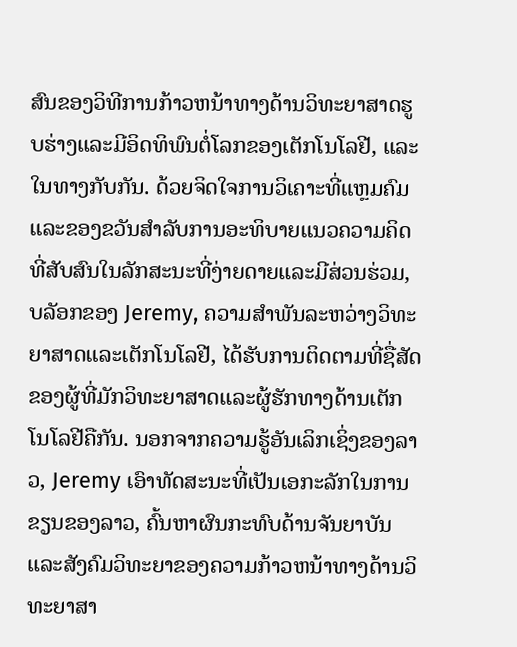ສົນຂອງວິທີການກ້າວຫນ້າທາງດ້ານວິທະຍາສາດຮູບຮ່າງແລະມີອິດທິພົນຕໍ່ໂລກຂອງເຕັກໂນໂລຢີ, ແລະໃນທາງກັບກັນ. ດ້ວຍຈິດໃຈການວິເຄາະທີ່ແຫຼມຄົມແລະຂອງຂວັນສໍາລັບການອະທິບາຍແນວຄວາມຄິດທີ່ສັບສົນໃນລັກສະນະທີ່ງ່າຍດາຍແລະມີສ່ວນຮ່ວມ, ບລັອກຂອງ Jeremy, ຄວາມສໍາພັນລະຫວ່າງວິທະຍາສາດແລະເຕັກໂນໂລຢີ, ໄດ້ຮັບການຕິດຕາມທີ່ຊື່ສັດຂອງຜູ້ທີ່ມັກວິທະຍາສາດແລະຜູ້ຮັກທາງດ້ານເຕັກໂນໂລຢີຄືກັນ. ນອກຈາກຄວາມຮູ້ອັນເລິກເຊິ່ງຂອງລາວ, Jeremy ເອົາທັດສະນະທີ່ເປັນເອກະລັກໃນການຂຽນຂອງລາວ, ຄົ້ນຫາຜົນກະທົບດ້ານຈັນຍາບັນແລະສັງຄົມວິທະຍາຂອງຄວາມກ້າວຫນ້າທາງດ້ານວິທະຍາສາ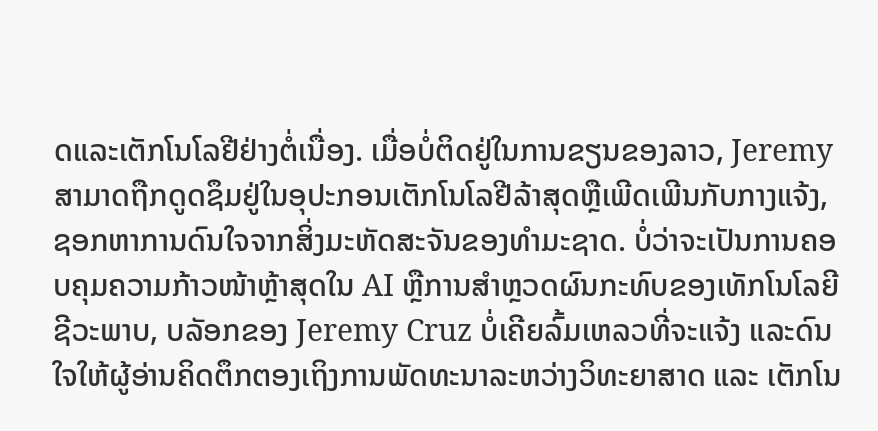ດແລະເຕັກໂນໂລຢີຢ່າງຕໍ່ເນື່ອງ. ເມື່ອບໍ່ຕິດຢູ່ໃນການຂຽນຂອງລາວ, Jeremy ສາມາດຖືກດູດຊຶມຢູ່ໃນອຸປະກອນເຕັກໂນໂລຢີລ້າສຸດຫຼືເພີດເພີນກັບກາງແຈ້ງ, ຊອກຫາການດົນໃຈຈາກສິ່ງມະຫັດສະຈັນຂອງທໍາມະຊາດ. ບໍ່ວ່າຈະເປັນການຄອບຄຸມຄວາມກ້າວໜ້າຫຼ້າສຸດໃນ AI ຫຼືການສຳຫຼວດຜົນກະທົບຂອງເທັກໂນໂລຍີຊີວະພາບ, ບລັອກຂອງ Jeremy Cruz ບໍ່ເຄີຍລົ້ມເຫລວທີ່ຈະແຈ້ງ ແລະດົນໃຈໃຫ້ຜູ້ອ່ານຄິດຕຶກຕອງເຖິງການພັດທະນາລະຫວ່າງວິທະຍາສາດ ແລະ ເຕັກໂນ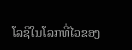ໂລຊີໃນໂລກທີ່ໄວຂອງ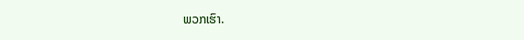ພວກເຮົາ.